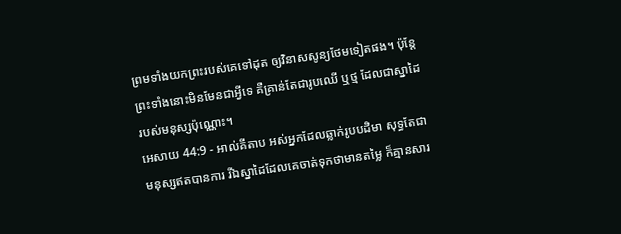ព្រមទាំងយកព្រះរបស់គេទៅដុត ឲ្យវិនាសសូន្យថែមទៀតផង។ ប៉ុន្តែ ព្រះទាំងនោះមិនមែនជាអ្វីទេ គឺគ្រាន់តែជារូបឈើ ឬថ្ម ដែលជាស្នាដៃរបស់មនុស្សប៉ុណ្ណោះ។
អេសាយ 44:9 - អាល់គីតាប អស់អ្នកដែលឆ្លាក់រូបបដិមា សុទ្ធតែជាមនុស្សឥតបានការ រីឯស្នាដៃដែលគេចាត់ទុកថាមានតម្លៃ ក៏គ្មានសារ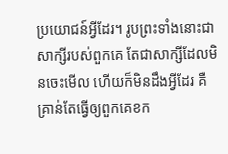ប្រយោជន៍អ្វីដែរ។ រូបព្រះទាំងនោះជាសាក្សីរបស់ពួកគេ តែជាសាក្សីដែលមិនចេះមើល ហើយក៏មិនដឹងអ្វីដែរ គឺគ្រាន់តែធ្វើឲ្យពួកគេខក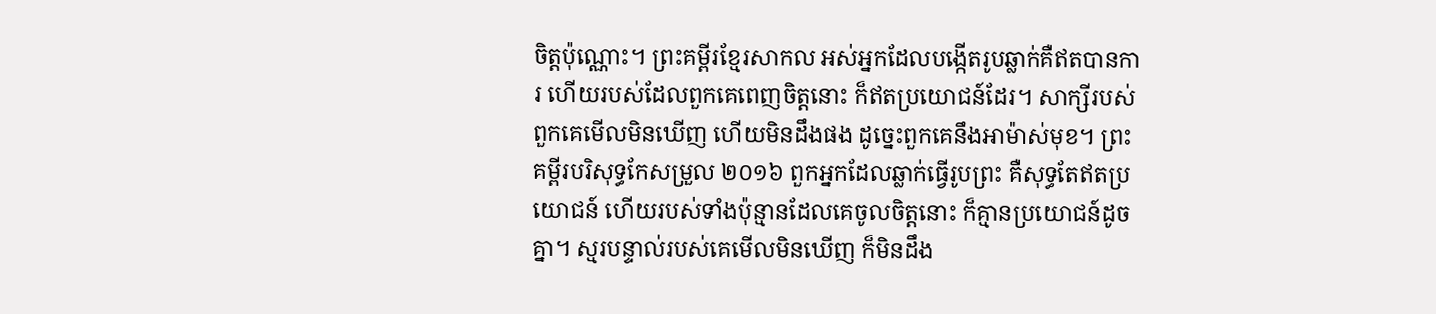ចិត្តប៉ុណ្ណោះ។ ព្រះគម្ពីរខ្មែរសាកល អស់អ្នកដែលបង្កើតរូបឆ្លាក់គឺឥតបានការ ហើយរបស់ដែលពួកគេពេញចិត្តនោះ ក៏ឥតប្រយោជន៍ដែរ។ សាក្សីរបស់ពួកគេមើលមិនឃើញ ហើយមិនដឹងផង ដូច្នេះពួកគេនឹងអាម៉ាស់មុខ។ ព្រះគម្ពីរបរិសុទ្ធកែសម្រួល ២០១៦ ពួកអ្នកដែលឆ្លាក់ធ្វើរូបព្រះ គឺសុទ្ធតែឥតប្រយោជន៍ ហើយរបស់ទាំងប៉ុន្មានដែលគេចូលចិត្តនោះ ក៏គ្មានប្រយោជន៍ដូចគ្នា។ ស្មរបន្ទាល់របស់គេមើលមិនឃើញ ក៏មិនដឹង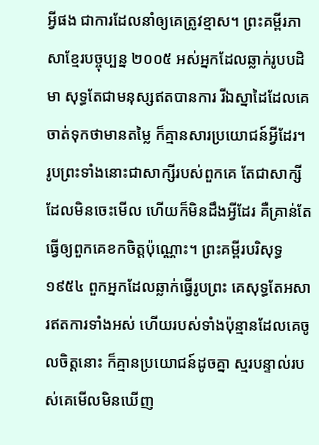អ្វីផង ជាការដែលនាំឲ្យគេត្រូវខ្មាស។ ព្រះគម្ពីរភាសាខ្មែរបច្ចុប្បន្ន ២០០៥ អស់អ្នកដែលឆ្លាក់រូបបដិមា សុទ្ធតែជាមនុស្សឥតបានការ រីឯស្នាដៃដែលគេចាត់ទុកថាមានតម្លៃ ក៏គ្មានសារប្រយោជន៍អ្វីដែរ។ រូបព្រះទាំងនោះជាសាក្សីរបស់ពួកគេ តែជាសាក្សីដែលមិនចេះមើល ហើយក៏មិនដឹងអ្វីដែរ គឺគ្រាន់តែធ្វើឲ្យពួកគេខកចិត្តប៉ុណ្ណោះ។ ព្រះគម្ពីរបរិសុទ្ធ ១៩៥៤ ពួកអ្នកដែលឆ្លាក់ធ្វើរូបព្រះ គេសុទ្ធតែអសារឥតការទាំងអស់ ហើយរបស់ទាំងប៉ុន្មានដែលគេចូលចិត្តនោះ ក៏គ្មានប្រយោជន៍ដូចគ្នា ស្មរបន្ទាល់របស់គេមើលមិនឃើញ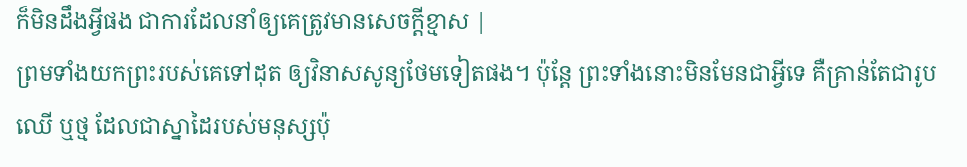ក៏មិនដឹងអ្វីផង ជាការដែលនាំឲ្យគេត្រូវមានសេចក្ដីខ្មាស |
ព្រមទាំងយកព្រះរបស់គេទៅដុត ឲ្យវិនាសសូន្យថែមទៀតផង។ ប៉ុន្តែ ព្រះទាំងនោះមិនមែនជាអ្វីទេ គឺគ្រាន់តែជារូបឈើ ឬថ្ម ដែលជាស្នាដៃរបស់មនុស្សប៉ុ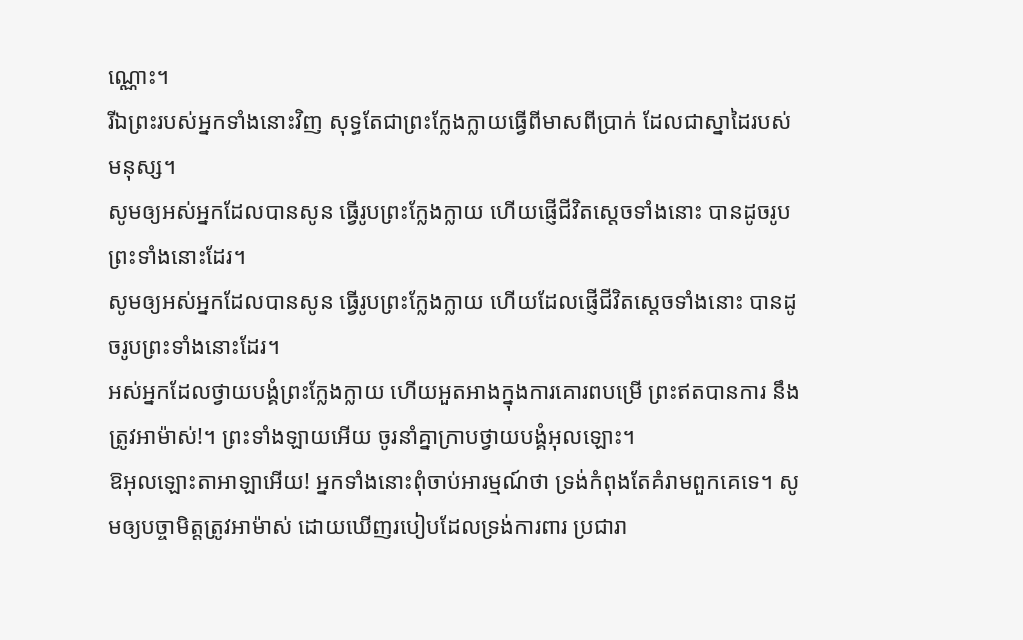ណ្ណោះ។
រីឯព្រះរបស់អ្នកទាំងនោះវិញ សុទ្ធតែជាព្រះក្លែងក្លាយធ្វើពីមាសពីប្រាក់ ដែលជាស្នាដៃរបស់មនុស្ស។
សូមឲ្យអស់អ្នកដែលបានសូន ធ្វើរូបព្រះក្លែងក្លាយ ហើយផ្ញើជីវិតស្តេចទាំងនោះ បានដូចរូបព្រះទាំងនោះដែរ។
សូមឲ្យអស់អ្នកដែលបានសូន ធ្វើរូបព្រះក្លែងក្លាយ ហើយដែលផ្ញើជីវិតស្តេចទាំងនោះ បានដូចរូបព្រះទាំងនោះដែរ។
អស់អ្នកដែលថ្វាយបង្គំព្រះក្លែងក្លាយ ហើយអួតអាងក្នុងការគោរពបម្រើ ព្រះឥតបានការ នឹងត្រូវអាម៉ាស់!។ ព្រះទាំងឡាយអើយ ចូរនាំគ្នាក្រាបថ្វាយបង្គំអុលឡោះ។
ឱអុលឡោះតាអាឡាអើយ! អ្នកទាំងនោះពុំចាប់អារម្មណ៍ថា ទ្រង់កំពុងតែគំរាមពួកគេទេ។ សូមឲ្យបច្ចាមិត្តត្រូវអាម៉ាស់ ដោយឃើញរបៀបដែលទ្រង់ការពារ ប្រជារា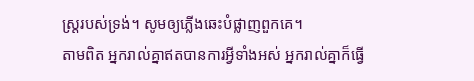ស្ដ្ររបស់ទ្រង់។ សូមឲ្យភ្លើងឆេះបំផ្លាញពួកគេ។
តាមពិត អ្នករាល់គ្នាឥតបានការអ្វីទាំងអស់ អ្នករាល់គ្នាក៏ធ្វើ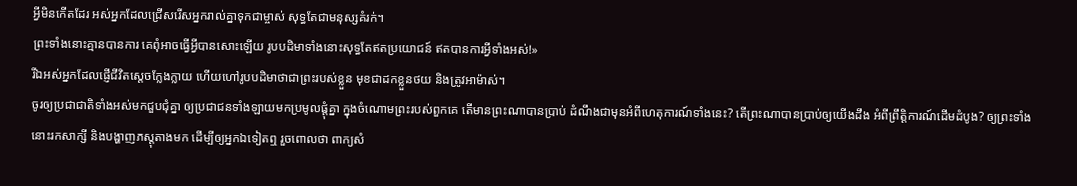អ្វីមិនកើតដែរ អស់អ្នកដែលជ្រើសរើសអ្នករាល់គ្នាទុកជាម្ចាស់ សុទ្ធតែជាមនុស្សគំរក់។
ព្រះទាំងនោះគ្មានបានការ គេពុំអាចធ្វើអ្វីបានសោះឡើយ រូបបដិមាទាំងនោះសុទ្ធតែឥតប្រយោជន៍ ឥតបានការអ្វីទាំងអស់!»
រីឯអស់អ្នកដែលផ្ញើជីវិតស្តេចក្លែងក្លាយ ហើយហៅរូបបដិមាថាជាព្រះរបស់ខ្លួន មុខជាដកខ្លួនថយ និងត្រូវអាម៉ាស់។
ចូរឲ្យប្រជាជាតិទាំងអស់មកជួបជុំគ្នា ឲ្យប្រជាជនទាំងឡាយមកប្រមូលផ្ដុំគ្នា ក្នុងចំណោមព្រះរបស់ពួកគេ តើមានព្រះណាបានប្រាប់ ដំណឹងជាមុនអំពីហេតុការណ៍ទាំងនេះ? តើព្រះណាបានប្រាប់ឲ្យយើងដឹង អំពីព្រឹត្តិការណ៍ដើមដំបូង? ឲ្យព្រះទាំងនោះរកសាក្សី និងបង្ហាញភស្ដុតាងមក ដើម្បីឲ្យអ្នកឯទៀតឮ រួចពោលថា ពាក្យសំ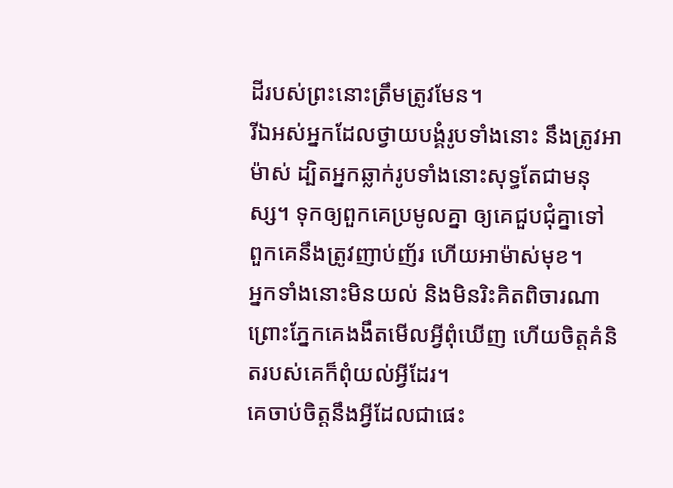ដីរបស់ព្រះនោះត្រឹមត្រូវមែន។
រីឯអស់អ្នកដែលថ្វាយបង្គំរូបទាំងនោះ នឹងត្រូវអាម៉ាស់ ដ្បិតអ្នកឆ្លាក់រូបទាំងនោះសុទ្ធតែជាមនុស្ស។ ទុកឲ្យពួកគេប្រមូលគ្នា ឲ្យគេជួបជុំគ្នាទៅ ពួកគេនឹងត្រូវញាប់ញ័រ ហើយអាម៉ាស់មុខ។
អ្នកទាំងនោះមិនយល់ និងមិនរិះគិតពិចារណា ព្រោះភ្នែកគេងងឹតមើលអ្វីពុំឃើញ ហើយចិត្តគំនិតរបស់គេក៏ពុំយល់អ្វីដែរ។
គេចាប់ចិត្តនឹងអ្វីដែលជាផេះ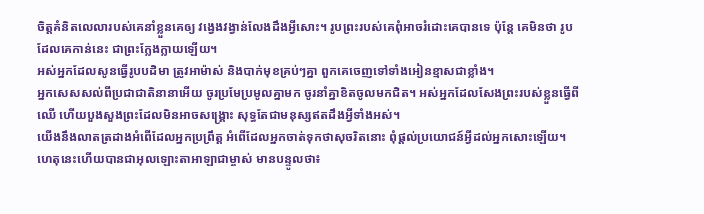ចិត្តគំនិតលេលារបស់គេនាំខ្លួនគេឲ្យ វង្វេងវង្វាន់លែងដឹងអ្វីសោះ។ រូបព្រះរបស់គេពុំអាចរំដោះគេបានទេ ប៉ុន្តែ គេមិនថា រូបដែលគេកាន់នេះ ជាព្រះក្លែងក្លាយឡើយ។
អស់អ្នកដែលសូនធ្វើរូបបដិមា ត្រូវអាម៉ាស់ និងបាក់មុខគ្រប់ៗគ្នា ពួកគេចេញទៅទាំងអៀនខ្មាសជាខ្លាំង។
អ្នកសេសសល់ពីប្រជាជាតិនានាអើយ ចូរប្រមែប្រមូលគ្នាមក ចូរនាំគ្នាខិតចូលមកជិត។ អស់អ្នកដែលសែងព្រះរបស់ខ្លួនធ្វើពីឈើ ហើយបួងសួងព្រះដែលមិនអាចសង្គ្រោះ សុទ្ធតែជាមនុស្សឥតដឹងអ្វីទាំងអស់។
យើងនឹងលាតត្រដាងអំពើដែលអ្នកប្រព្រឹត្ត អំពើដែលអ្នកចាត់ទុកថាសុចរិតនោះ ពុំផ្ដល់ប្រយោជន៍អ្វីដល់អ្នកសោះឡើយ។
ហេតុនេះហើយបានជាអុលឡោះតាអាឡាជាម្ចាស់ មានបន្ទូលថា៖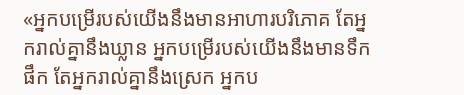«អ្នកបម្រើរបស់យើងនឹងមានអាហារបរិភោគ តែអ្នករាល់គ្នានឹងឃ្លាន អ្នកបម្រើរបស់យើងនឹងមានទឹកផឹក តែអ្នករាល់គ្នានឹងស្រេក អ្នកប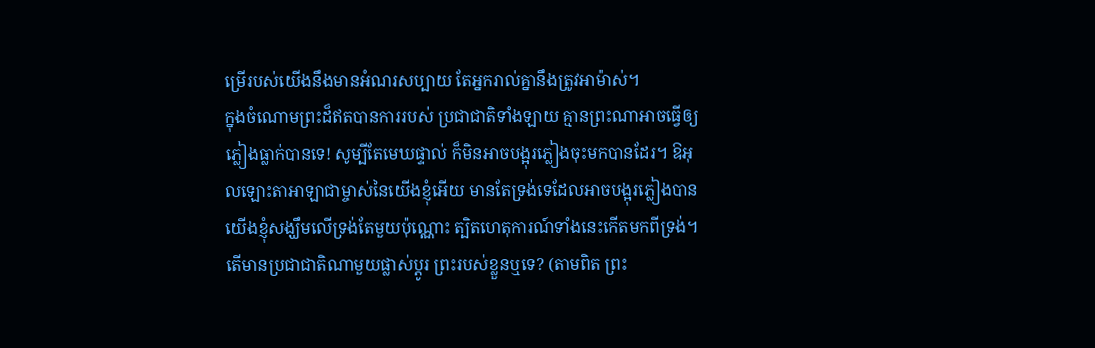ម្រើរបស់យើងនឹងមានអំណរសប្បាយ តែអ្នករាល់គ្នានឹងត្រូវអាម៉ាស់។
ក្នុងចំណោមព្រះដ៏ឥតបានការរបស់ ប្រជាជាតិទាំងឡាយ គ្មានព្រះណាអាចធ្វើឲ្យភ្លៀងធ្លាក់បានទេ! សូម្បីតែមេឃផ្ទាល់ ក៏មិនអាចបង្អុរភ្លៀងចុះមកបានដែរ។ ឱអុលឡោះតាអាឡាជាម្ចាស់នៃយើងខ្ញុំអើយ មានតែទ្រង់ទេដែលអាចបង្អុរភ្លៀងបាន យើងខ្ញុំសង្ឃឹមលើទ្រង់តែមួយប៉ុណ្ណោះ ត្បិតហេតុការណ៍ទាំងនេះកើតមកពីទ្រង់។
តើមានប្រជាជាតិណាមួយផ្លាស់ប្ដូរ ព្រះរបស់ខ្លួនឬទេ? (តាមពិត ព្រះ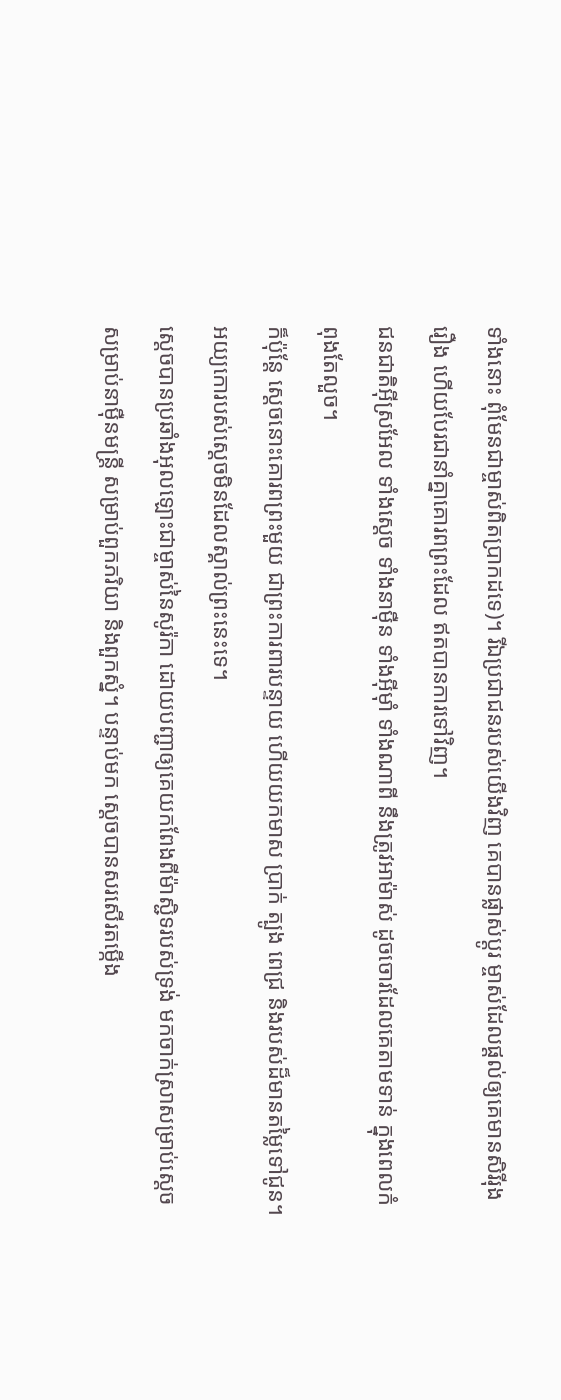ទាំងនោះ ពុំមែនជាម្ចាស់ពិតប្រាកដទេ)។ រីឯប្រជាជនរបស់យើងវិញ គេបានផ្លាស់ប្ដូរ ម្ចាស់ដែលផ្ដល់ឲ្យគេមានសិរីរុងរឿង ហើយបែរជានាំគ្នាគោរពព្រះដែល ឥតបានការទៅវិញ។
ជនជាតិអ៊ីស្រអែល ទាំងស្ដេច ទាំងនាម៉ឺន ទាំងអ៊ីមុាំ ទាំងណាពី នឹងត្រូវអាម៉ាស់ ដូចចោរដែលគេតាមទាន់ ក្នុងពេលកំពុងតែលួច។
ក៏ប៉ុន្តែ ស្ដេចនោះគោរពព្រះមួយ ជាព្រះការពារបន្ទាយ ហើយយកមាស ប្រាក់ ត្បូង ពេជ្រ និងរបស់ដ៏មានតម្លៃទៅជូន។ អយ្យកោរបស់ស្ដេចមិនដែលស្គាល់ព្រះនេះទេ។
ស្តេចបានប្រឆាំងអុលឡោះជាម្ចាស់នៃសូរ៉កា ដោយបញ្ជាឲ្យគេយកពែងពីម៉ាស្ជិទរបស់ទ្រង់ មកចាក់ស្រាសម្រាប់ស្តេច សម្រាប់នាម៉ឺនមន្ត្រី សម្រាប់ពួកភរិយា និងពួកស្នំ។ បន្ទាប់មក ស្តេចបានសរសើរតម្កើង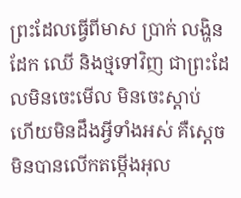ព្រះដែលធ្វើពីមាស ប្រាក់ លង្ហិន ដែក ឈើ និងថ្មទៅវិញ ជាព្រះដែលមិនចេះមើល មិនចេះស្ដាប់ ហើយមិនដឹងអ្វីទាំងអស់ គឺស្តេចមិនបានលើកតម្កើងអុល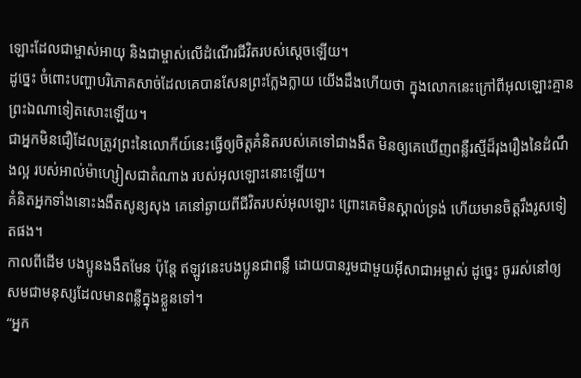ឡោះដែលជាម្ចាស់អាយុ និងជាម្ចាស់លើដំណើរជីវិតរបស់ស្តេចឡើយ។
ដូច្នេះ ចំពោះបញ្ហាបរិភោគសាច់ដែលគេបានសែនព្រះក្លែងក្លាយ យើងដឹងហើយថា ក្នុងលោកនេះក្រៅពីអុលឡោះគ្មានព្រះឯណាទៀតសោះឡើយ។
ជាអ្នកមិនជឿដែលត្រូវព្រះនៃលោកីយ៍នេះធ្វើឲ្យចិត្ដគំនិតរបស់គេទៅជាងងឹត មិនឲ្យគេឃើញពន្លឺរស្មីដ៏រុងរឿងនៃដំណឹងល្អ របស់អាល់ម៉ាហ្សៀសជាតំណាង របស់អុលឡោះនោះឡើយ។
គំនិតអ្នកទាំងនោះងងឹតសូន្យសុង គេនៅឆ្ងាយពីជីវិតរបស់អុលឡោះ ព្រោះគេមិនស្គាល់ទ្រង់ ហើយមានចិត្ដរឹងរូសទៀតផង។
កាលពីដើម បងប្អូនងងឹតមែន ប៉ុន្ដែ ឥឡូវនេះបងប្អូនជាពន្លឺ ដោយបានរួមជាមួយអ៊ីសាជាអម្ចាស់ ដូច្នេះ ចូររស់នៅឲ្យសមជាមនុស្សដែលមានពន្លឺក្នុងខ្លួនទៅ។
“អ្នក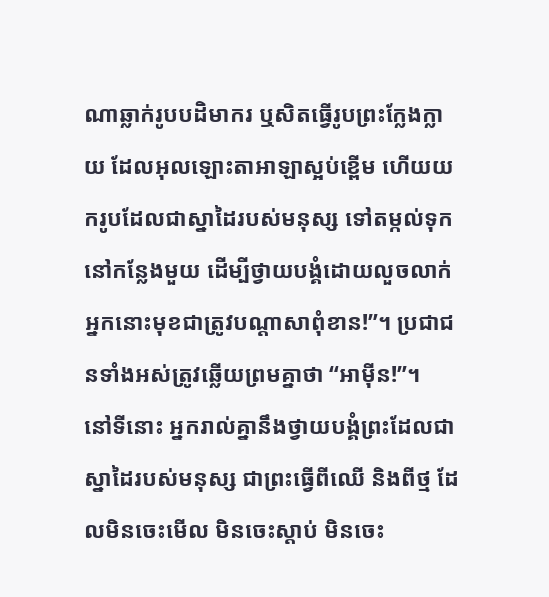ណាឆ្លាក់រូបបដិមាករ ឬសិតធ្វើរូបព្រះក្លែងក្លាយ ដែលអុលឡោះតាអាឡាស្អប់ខ្ពើម ហើយយករូបដែលជាស្នាដៃរបស់មនុស្ស ទៅតម្កល់ទុកនៅកន្លែងមួយ ដើម្បីថ្វាយបង្គំដោយលួចលាក់ អ្នកនោះមុខជាត្រូវបណ្តាសាពុំខាន!”។ ប្រជាជនទាំងអស់ត្រូវឆ្លើយព្រមគ្នាថា “អាម៉ីន!”។
នៅទីនោះ អ្នករាល់គ្នានឹងថ្វាយបង្គំព្រះដែលជាស្នាដៃរបស់មនុស្ស ជាព្រះធ្វើពីឈើ និងពីថ្ម ដែលមិនចេះមើល មិនចេះស្តាប់ មិនចេះ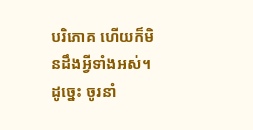បរិភោគ ហើយក៏មិនដឹងអ្វីទាំងអស់។
ដូច្នេះ ចូរនាំ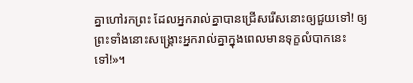គ្នាហៅរកព្រះ ដែលអ្នករាល់គ្នាបានជ្រើសរើសនោះឲ្យជួយទៅ! ឲ្យព្រះទាំងនោះសង្គ្រោះអ្នករាល់គ្នាក្នុងពេលមានទុក្ខលំបាកនេះទៅ!»។